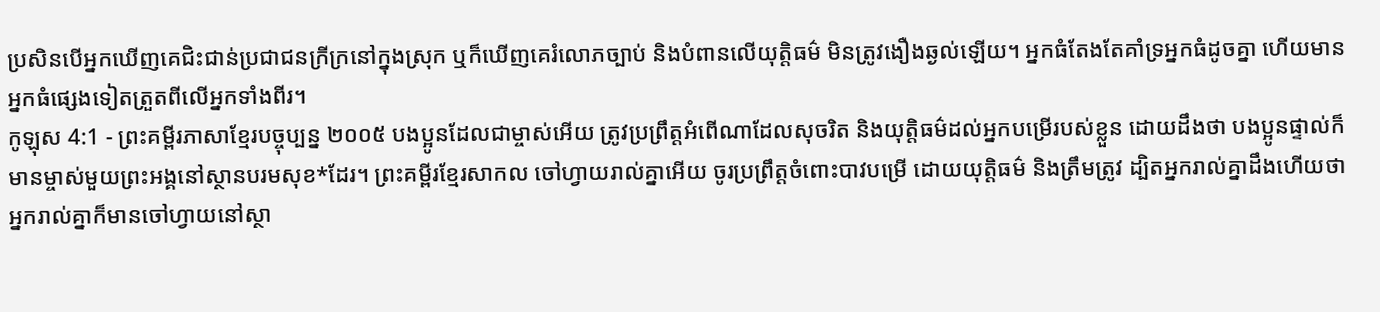ប្រសិនបើអ្នកឃើញគេជិះជាន់ប្រជាជនក្រីក្រនៅក្នុងស្រុក ឬក៏ឃើញគេរំលោភច្បាប់ និងបំពានលើយុត្តិធម៌ មិនត្រូវងឿងឆ្ងល់ឡើយ។ អ្នកធំតែងតែគាំទ្រអ្នកធំដូចគ្នា ហើយមានអ្នកធំផ្សេងទៀតត្រួតពីលើអ្នកទាំងពីរ។
កូឡុស 4:1 - ព្រះគម្ពីរភាសាខ្មែរបច្ចុប្បន្ន ២០០៥ បងប្អូនដែលជាម្ចាស់អើយ ត្រូវប្រព្រឹត្តអំពើណាដែលសុចរិត និងយុត្តិធម៌ដល់អ្នកបម្រើរបស់ខ្លួន ដោយដឹងថា បងប្អូនផ្ទាល់ក៏មានម្ចាស់មួយព្រះអង្គនៅស្ថានបរមសុខ*ដែរ។ ព្រះគម្ពីរខ្មែរសាកល ចៅហ្វាយរាល់គ្នាអើយ ចូរប្រព្រឹត្តចំពោះបាវបម្រើ ដោយយុត្តិធម៌ និងត្រឹមត្រូវ ដ្បិតអ្នករាល់គ្នាដឹងហើយថា អ្នករាល់គ្នាក៏មានចៅហ្វាយនៅស្ថា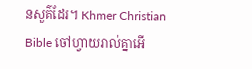នសួគ៌ដែរ។ Khmer Christian Bible ចៅហ្វាយរាល់គ្នាអើ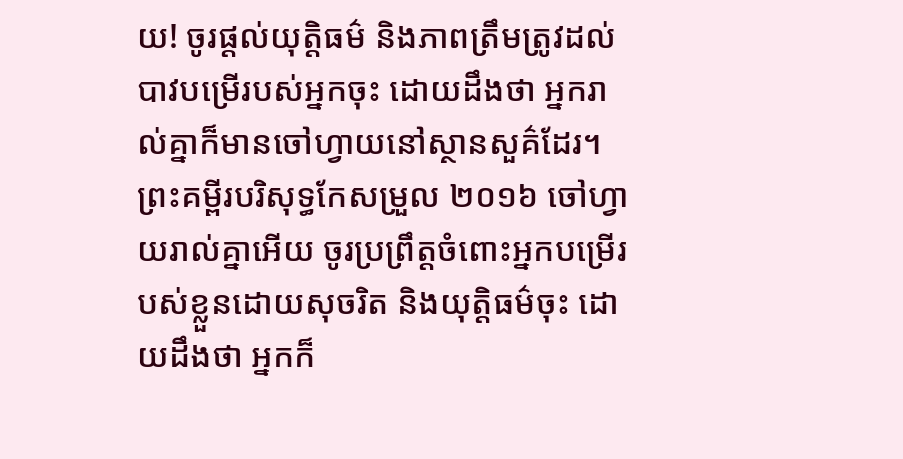យ! ចូរផ្ដល់យុត្ដិធម៌ និងភាពត្រឹមត្រូវដល់បាវបម្រើរបស់អ្នកចុះ ដោយដឹងថា អ្នករាល់គ្នាក៏មានចៅហ្វាយនៅស្ថានសួគ៌ដែរ។ ព្រះគម្ពីរបរិសុទ្ធកែសម្រួល ២០១៦ ចៅហ្វាយរាល់គ្នាអើយ ចូរប្រព្រឹត្តចំពោះអ្នកបម្រើរបស់ខ្លួនដោយសុចរិត និងយុត្តិធម៌ចុះ ដោយដឹងថា អ្នកក៏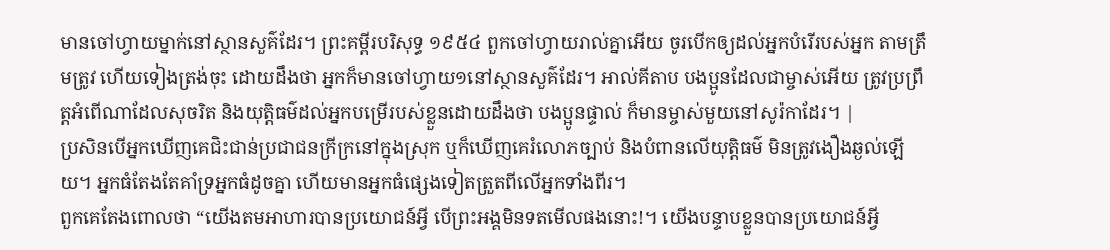មានចៅហ្វាយម្នាក់នៅស្ថានសួគ៌ដែរ។ ព្រះគម្ពីរបរិសុទ្ធ ១៩៥៤ ពួកចៅហ្វាយរាល់គ្នាអើយ ចូរបើកឲ្យដល់អ្នកបំរើរបស់អ្នក តាមត្រឹមត្រូវ ហើយទៀងត្រង់ចុះ ដោយដឹងថា អ្នកក៏មានចៅហ្វាយ១នៅស្ថានសួគ៌ដែរ។ អាល់គីតាប បងប្អូនដែលជាម្ចាស់អើយ ត្រូវប្រព្រឹត្ដអំពើណាដែលសុចរិត និងយុត្ដិធម៌ដល់អ្នកបម្រើរបស់ខ្លួនដោយដឹងថា បងប្អូនផ្ទាល់ ក៏មានម្ចាស់មួយនៅសូរ៉កាដែរ។ |
ប្រសិនបើអ្នកឃើញគេជិះជាន់ប្រជាជនក្រីក្រនៅក្នុងស្រុក ឬក៏ឃើញគេរំលោភច្បាប់ និងបំពានលើយុត្តិធម៌ មិនត្រូវងឿងឆ្ងល់ឡើយ។ អ្នកធំតែងតែគាំទ្រអ្នកធំដូចគ្នា ហើយមានអ្នកធំផ្សេងទៀតត្រួតពីលើអ្នកទាំងពីរ។
ពួកគេតែងពោលថា “យើងតមអាហារបានប្រយោជន៍អ្វី បើព្រះអង្គមិនទតមើលផងនោះ!។ យើងបន្ទាបខ្លួនបានប្រយោជន៍អ្វី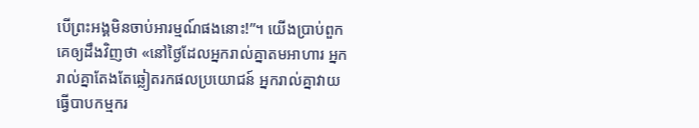បើព្រះអង្គមិនចាប់អារម្មណ៍ផងនោះ!”។ យើងប្រាប់ពួកគេឲ្យដឹងវិញថា «នៅថ្ងៃដែលអ្នករាល់គ្នាតមអាហារ អ្នករាល់គ្នាតែងតែឆ្លៀតរកផលប្រយោជន៍ អ្នករាល់គ្នាវាយធ្វើបាបកម្មករ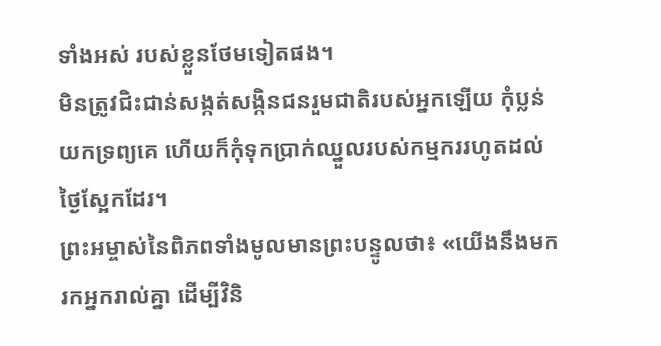ទាំងអស់ របស់ខ្លួនថែមទៀតផង។
មិនត្រូវជិះជាន់សង្កត់សង្កិនជនរួមជាតិរបស់អ្នកឡើយ កុំប្លន់យកទ្រព្យគេ ហើយក៏កុំទុកប្រាក់ឈ្នួលរបស់កម្មកររហូតដល់ថ្ងៃស្អែកដែរ។
ព្រះអម្ចាស់នៃពិភពទាំងមូលមានព្រះបន្ទូលថា៖ «យើងនឹងមករកអ្នករាល់គ្នា ដើម្បីវិនិ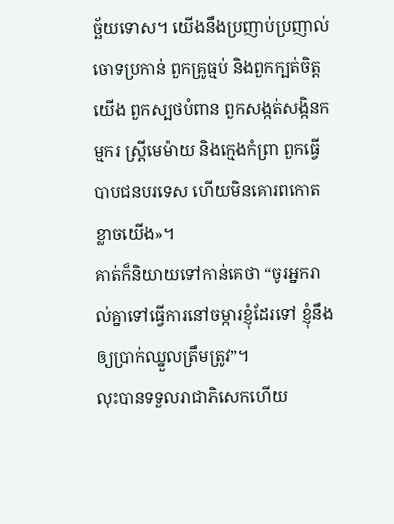ច្ឆ័យទោស។ យើងនឹងប្រញាប់ប្រញាល់ចោទប្រកាន់ ពួកគ្រូធ្មប់ និងពួកក្បត់ចិត្តយើង ពួកស្បថបំពាន ពួកសង្កត់សង្កិនកម្មករ ស្ត្រីមេម៉ាយ និងក្មេងកំព្រា ពួកធ្វើបាបជនបរទេស ហើយមិនគោរពកោតខ្លាចយើង»។
គាត់ក៏និយាយទៅកាន់គេថា “ចូរអ្នករាល់គ្នាទៅធ្វើការនៅចម្ការខ្ញុំដែរទៅ ខ្ញុំនឹងឲ្យប្រាក់ឈ្នួលត្រឹមត្រូវ”។
លុះបានទទួលរាជាភិសេកហើយ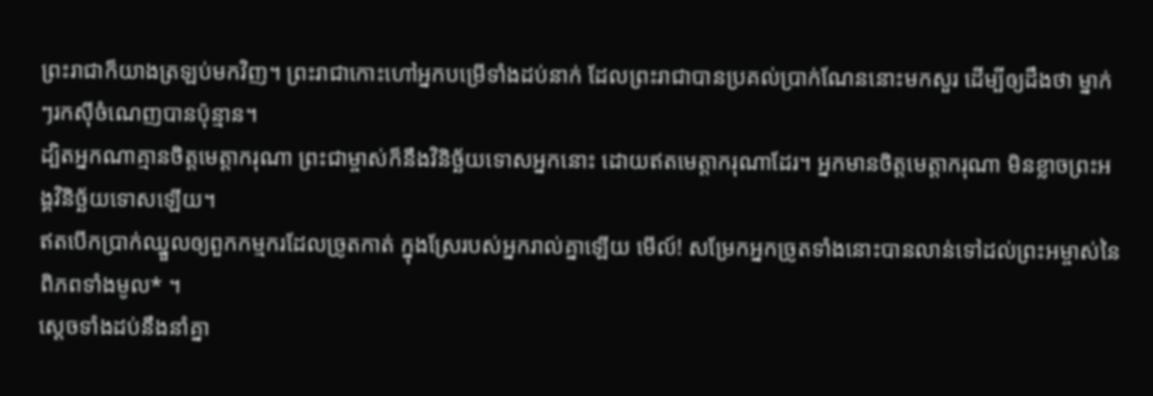ព្រះរាជាក៏យាងត្រឡប់មកវិញ។ ព្រះរាជាកោះហៅអ្នកបម្រើទាំងដប់នាក់ ដែលព្រះរាជាបានប្រគល់ប្រាក់ណែននោះមកសួរ ដើម្បីឲ្យដឹងថា ម្នាក់ៗរកស៊ីចំណេញបានប៉ុន្មាន។
ដ្បិតអ្នកណាគ្មានចិត្តមេត្តាករុណា ព្រះជាម្ចាស់ក៏នឹងវិនិច្ឆ័យទោសអ្នកនោះ ដោយឥតមេត្តាករុណាដែរ។ អ្នកមានចិត្តមេត្តាករុណា មិនខ្លាចព្រះអង្គវិនិច្ឆ័យទោសឡើយ។
ឥតបើកប្រាក់ឈ្នួលឲ្យពួកកម្មករដែលច្រូតកាត់ ក្នុងស្រែរបស់អ្នករាល់គ្នាឡើយ មើល៍! សម្រែកអ្នកច្រូតទាំងនោះបានលាន់ទៅដល់ព្រះអម្ចាស់នៃពិភពទាំងមូល* ។
ស្ដេចទាំងដប់នឹងនាំគ្នា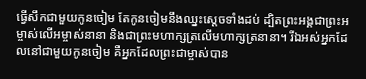ធ្វើសឹកជាមួយកូនចៀម តែកូនចៀមនឹងឈ្នះស្ដេចទាំងដប់ ដ្បិតព្រះអង្គជាព្រះអម្ចាស់លើអម្ចាស់នានា និងជាព្រះមហាក្សត្រលើមហាក្សត្រនានា។ រីឯអស់អ្នកដែលនៅជាមួយកូនចៀម គឺអ្នកដែលព្រះជាម្ចាស់បាន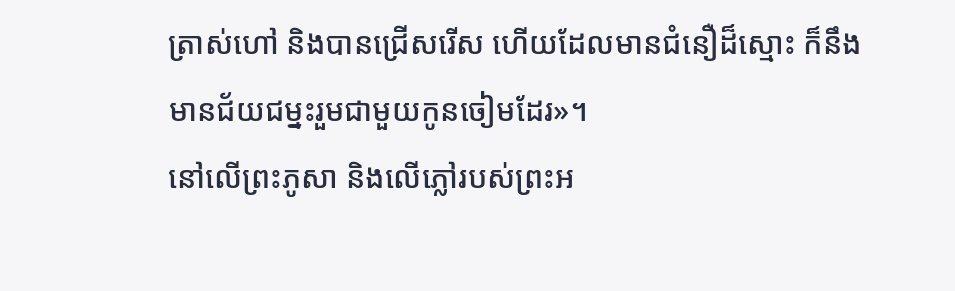ត្រាស់ហៅ និងបានជ្រើសរើស ហើយដែលមានជំនឿដ៏ស្មោះ ក៏នឹងមានជ័យជម្នះរួមជាមួយកូនចៀមដែរ»។
នៅលើព្រះភូសា និងលើភ្លៅរបស់ព្រះអ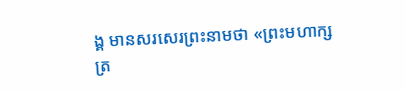ង្គ មានសរសេរព្រះនាមថា «ព្រះមហាក្សត្រ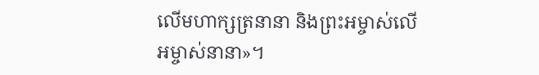លើមហាក្សត្រនានា និងព្រះអម្ចាស់លើអម្ចាស់នានា»។